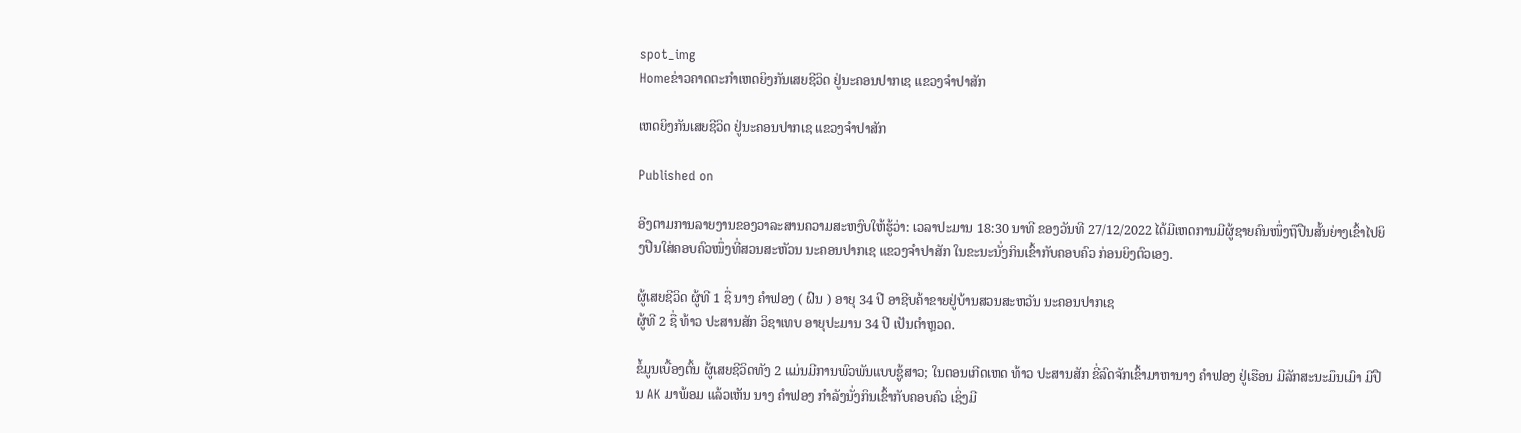spot_img
Homeຂ່າວຄາດຕະກຳເຫດຍິງກັນເສຍຊີວິດ ຢູ່ນະຄອນປາກເຊ ແຂວງຈຳປາສັກ

ເຫດຍິງກັນເສຍຊີວິດ ຢູ່ນະຄອນປາກເຊ ແຂວງຈຳປາສັກ

Published on

ອີງຕາມການລາຍງານຂອງວາລະສານຄວາມສະຫງົບໃຫ້ຮູ້ວ່າ: ເວລາປະມານ 18:30 ນາທີ ຂອງວັນທີ 27/12/2022 ໄດ້ມີເຫດການມີຜູ້ຊາຍຄົນໜຶ່ງຖືປືນສັ້ນຍ່າງເຂົ້າໄປຍິງປືນໃສ່ຄອບຄົວໜຶ່ງທີ່ສວນສະຫັວນ ນະຄອນປາກເຊ ແຂວງຈໍາປາສັກ ໃນຂະນະນັ່ງກິນເຂົ້າກັບຄອບຄົວ ກ່ອນຍິງຕົວເອງ.

ຜູ້ເສຍຊີວິດ ຜູ້ທີ 1 ຊື່ ນາງ ຄຳຟອງ ( ຝົນ ) ອາຍຸ 34 ປີ ອາຊີບຄ້າຂາຍຢູ່ບ້ານສວນສະຫວັນ ນະຄອນປາກເຊ
ຜູ້ທີ 2 ຊື່ ທ້າວ ປະສານສັກ ວິຊາເທບ ອາຍຸປະມານ 34 ປີ ເປັນຕຳຫຼວດ.

ຂໍ້ມູນເບື້ອງຕົ້ນ ຜູ້ເສຍຊີວິດທັງ 2 ແມ່ນມີການພົວພັນແບບຊູ້ສາວ; ໃນຕອນເກີດເຫດ ທ້າວ ປະສານສັກ ຂີ່ລົດຈັກເຂົ້າມາຫານາງ ຄຳຟອງ ຢູ່ເຮືອນ ມີລັກສະນະມຶນເມົາ ມີປືນ AK ມາພ້ອມ ແລ້ວເຫັນ ນາງ ຄຳຟອງ ກຳລັງນັ່ງກິນເຂົ້າກັບຄອບຄົວ ເຊິ່ງມີ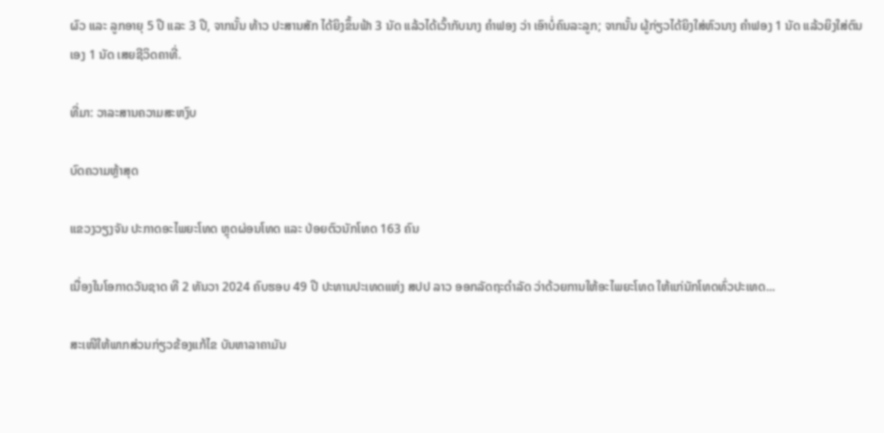ຜົວ ແລະ ລູກອາຍຸ 5 ປີ ແລະ 3 ປີ, ຈາກນັ້ນ ທ້າວ ປະສານສັກ ໄດ້ຍິງຂຶ້ນຟ້າ 3 ນັດ ແລ້ວໄດ້ເວົ້າກັບນາງ ຄຳຟອງ ວ່າ ເອົາບໍ່ຄົນລະລູກ; ຈາກນັ້ນ ຜູ້ກ່ຽວໄດ້ຍິງໃສ່ຫົວນາງ ຄຳຟອງ 1 ນັດ ແລ້ວຍິງໃສ່ຕົນເອງ 1 ນັດ ເສຍຊີວິດຄາທີ່.

ທີ່ມາ: ວາລະສານຄວາມສະຫງົບ

ບົດຄວາມຫຼ້າສຸດ

ແຂວງວຽງຈັນ ປະກາດອະໄພຍະໂທດ ຫຼຸດຜ່ອນໂທດ ແລະ ປ່ອຍຕົວນັກໂທດ 163 ຄົນ

ເນື່ອງໃນໂອກາດວັນຊາດ ທີ 2 ທັນວາ 2024 ຄົບຮອບ 49 ປີ ປະທານປະເທດແຫ່ງ ສປປ ລາວ ອອກລັດຖະດໍາລັດ ວ່າດ້ວຍການໃຫ້ອະໄພຍະໂທດ ໃຫ້ແກ່ນັກໂທດທົ່ວປະເທດ...

ສະເໜີໃຫ້ພາກສ່ວນກ່ຽວຂ້ອງແກ້ໄຂ ບັນຫາລາຄາມັນ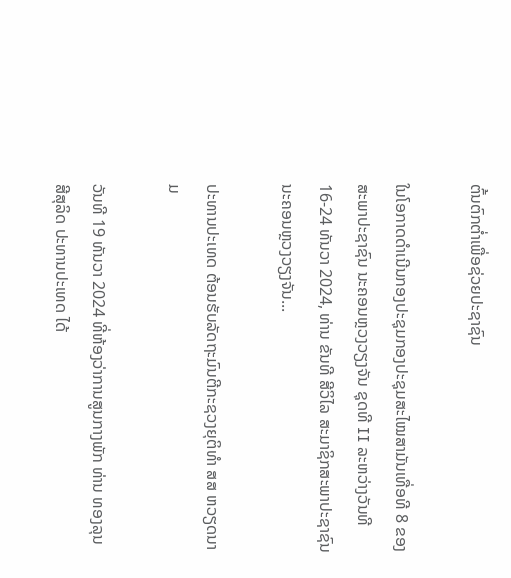ຕົ້ນຕົກຕໍ່າເພື່ອຊ່ວຍປະຊາຊົນ

ໃນໂອກາດດຳເນີນກອງປະຊຸມກອງປະຊຸມສະໄໝສາມັນເທື່ອທີ 8 ຂອງສະພາປະຊາຊົນ ນະຄອນຫຼວງວຽງຈັນ ຊຸດທີ II ລະຫວ່າງວັນທີ 16-24 ທັນວາ 2024, ທ່ານ ຂັນທີ ສີວິໄລ ສະມາຊິກສະພາປະຊາຊົນນະຄອນຫຼວງວຽງຈັນ...

ປະທານປະເທດ ຕ້ອນຮັບລັດຖະມົນຕີກະຊວງຍຸຕິທຳ ສສ ຫວຽດນາມ

ວັນທີ 19 ທັນວາ 2024 ທີ່ຫ້ອງວ່າການສູນກາງພັກ ທ່ານ ທອງລຸນ ສີສຸລິດ ປະທານປະເທດ ໄດ້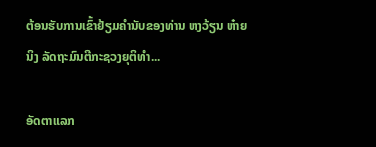ຕ້ອນຮັບການເຂົ້າຢ້ຽມຄຳນັບຂອງທ່ານ ຫງວ້ຽນ ຫ໋າຍ ນິງ ລັດຖະມົນຕີກະຊວງຍຸຕິທຳ...

ອັດຕາແລກ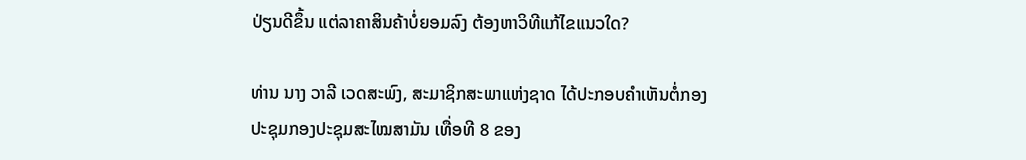ປ່ຽນດີຂຶ້ນ ແຕ່ລາຄາສິນຄ້າບໍ່ຍອມລົງ ຕ້ອງຫາວິທີແກ້ໄຂແນວໃດ?

ທ່ານ ນາງ ວາລີ ເວດສະພົງ, ສະມາຊິກສະພາແຫ່ງຊາດ ໄດ້ປະກອບຄໍາເຫັນຕໍ່ກອງປະຊຸມກອງປະຊຸມສະໄໝສາມັນ ເທື່ອທີ 8 ຂອງ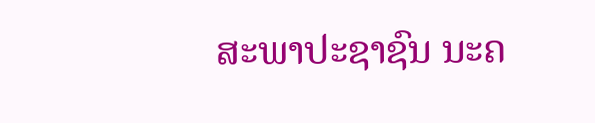ສະພາປະຊາຊົນ ນະຄ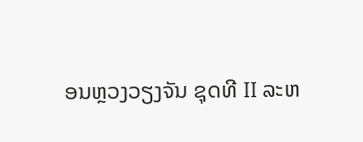ອນຫຼວງວຽງຈັນ ຊຸດທີ II ລະຫ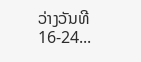ວ່າງວັນທີ 16-24...